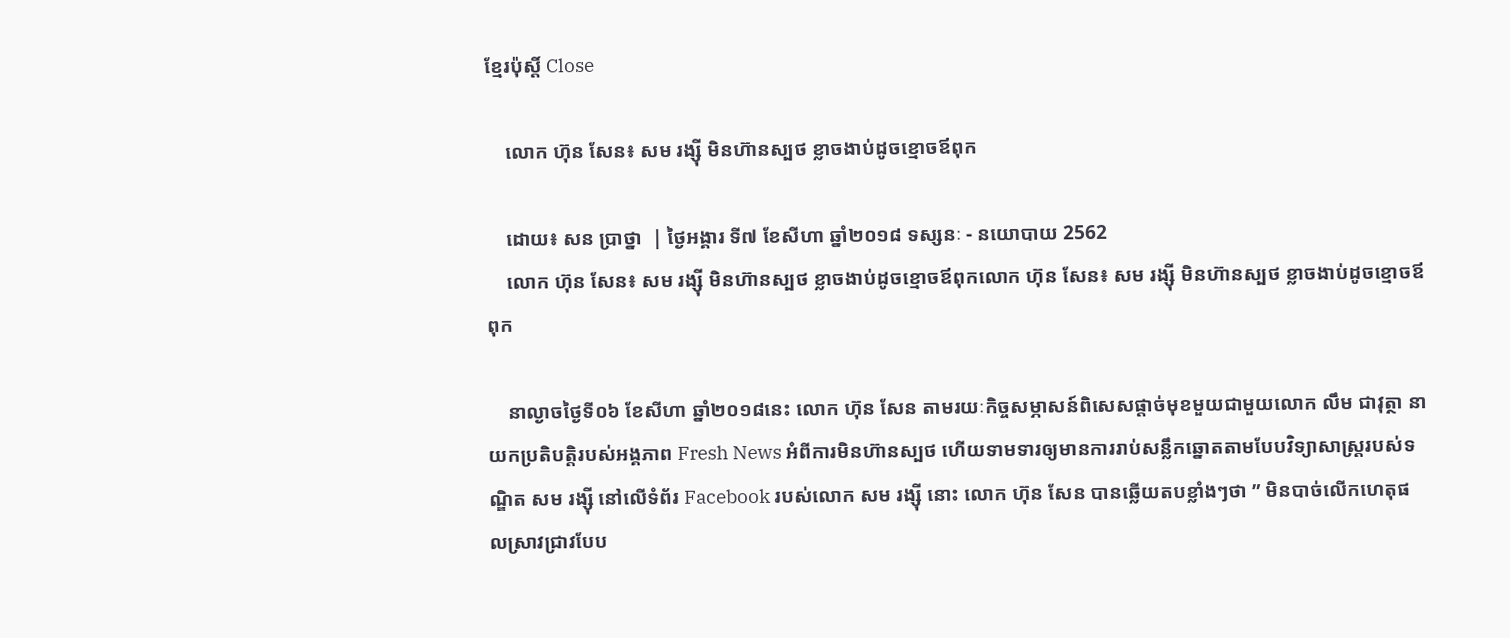ខ្មែរប៉ុស្ដិ៍ Close

    លោក ហ៊ុន សែន៖ សម រង្ស៊ី មិនហ៊ានស្បថ ខ្លាចងាប់ដូចខ្មោចឪពុក

    ដោយ៖ សន ប្រាថ្នា  | ថ្ងៃអង្គារ ទី៧ ខែសីហា ឆ្នាំ២០១៨ ទស្សនៈ - នយោបាយ 2562
    លោក ហ៊ុន សែន៖ សម រង្ស៊ី មិនហ៊ានស្បថ ខ្លាចងាប់ដូចខ្មោចឪពុកលោក ហ៊ុន សែន៖ សម រង្ស៊ី មិនហ៊ានស្បថ ខ្លាចងាប់ដូចខ្មោចឪពុក

    នាល្ងាចថ្ងៃទី០៦ ខែសីហា ឆ្នាំ២០១៨នេះ លោក ហ៊ុន សែន តាមរយៈកិច្ចសម្ភាសន៍ពិសេសផ្តាច់មុខមួយជាមួយលោក លឹម ជាវុត្ថា នាយកប្រតិបត្តិរបស់អង្គភាព Fresh News អំពីការមិនហ៊ានស្បថ ហើយទាមទារឲ្យមានការរាប់សន្លឹកឆ្នោតតាមបែបវិទ្យាសាស្រ្តរបស់ទណ្ឌិត សម រង្ស៊ី នៅលើទំព័រ Facebook របស់លោក សម រង្ស៊ី នោះ លោក ហ៊ុន សែន បានឆ្លើយតបខ្លាំងៗថា ” មិនបាច់លើកហេតុផលស្រាវជ្រាវបែប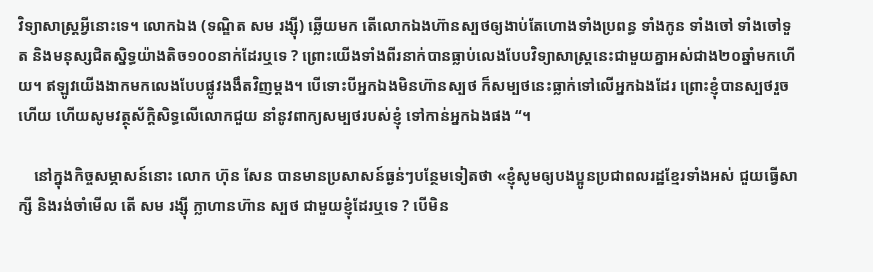វិទ្យាសាស្ត្រអ្វីនោះទេ។ លោកឯង (ទណ្ឌិត សម រង្ស៊ី) ឆ្លើយមក តើលោកឯងហ៊ានស្បថឲ្យងាប់តែហោងទាំងប្រពន្ធ ទាំងកូន ទាំងចៅ ទាំងចៅទួត និងមនុស្សជិតសិ្នទ្ធយ៉ាងតិច១០០នាក់ដែរឬទេ ? ព្រោះយើងទាំងពីរនាក់បានធ្លាប់លេងបែបវិទ្យាសាស្រ្តនេះជាមួយគ្នាអស់ជាង២០ឆ្នាំមកហើយ។ ឥឡូវយើងងាកមកលេងបែបផ្លូវងងឹតវិញម្តង។ បើទោះបីអ្នកឯងមិនហ៊ានស្បថ ក៏សម្បថនេះធ្លាក់ទៅលើអ្នកឯងដែរ ព្រោះខ្ញុំបានស្បថរួចហើយ ហើយសូមវត្ថុស័ក្តិសិទ្ធលើលោកជួយ នាំនូវពាក្យសម្បថរបស់ខ្ញុំ ទៅកាន់អ្នកឯងផង “។

    នៅក្នុងកិច្ចសម្ភាសន៍នោះ លោក ហ៊ុន សែន បានមានប្រសាសន៍ធ្ងន់ៗបន្ថែមទៀតថា «ខ្ញុំសូមឲ្យបងប្អូនប្រជាពលរដ្ឋខ្មែរទាំងអស់ ជួយធ្វើសាក្សី និងរង់ចាំមើល តើ សម រង្ស៊ី ក្លាហានហ៊ាន ស្បថ ជាមួយខ្ញុំដែរឬទេ ? បើមិន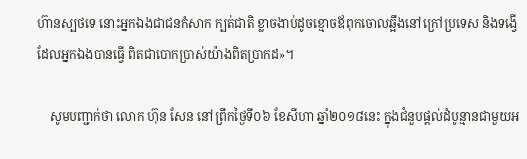ហ៊ានស្បថទេ នោះអ្នកឯងជាជនកំសាក ក្បត់ជាតិ ខ្លាចងាប់ដូចខ្មោចឪពុកចោលឆ្អឹងនៅក្រៅប្រទេស និងទង្វើដែលអ្នកឯងបានធ្វើ ពិតជាបោកប្រាស់យ៉ាងពិតប្រាកដ»។

    សូមបញ្ជាក់ថា លោក ហ៊ុន សែន នៅព្រឹកថ្ងៃទី០៦ ខែសីហា ឆ្នាំ២០១៨នេះ ក្នុងជំនួបផ្ដល់ដំបូន្មានជាមួយអ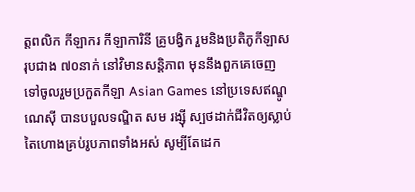ត្តពលិក កីឡាករ កីឡាការិនី គ្រូបង្វិក រួមនិងប្រតិភូកីឡាសរុបជាង ៧០នាក់ នៅវិមានសន្តិភាព មុននឹងពួកគេចេញទៅចូលរួមប្រកួតកីឡា Asian Games នៅប្រទេសឥណ្ឌូណេស៊ី បានបបួលទណ្ឌិត សម រង្ស៊ី ស្បថដាក់ជីវិតឲ្យស្លាប់តៃហោងគ្រប់រូបភាពទាំងអស់ សូម្បីតែដេក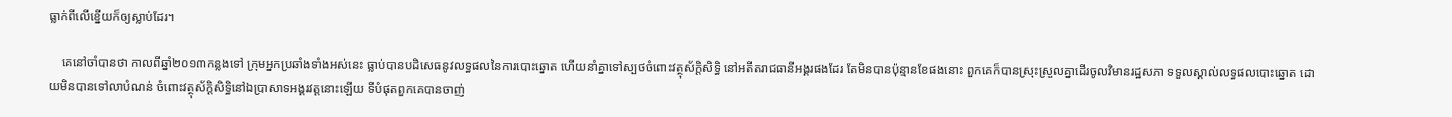ធ្លាក់ពីលើខ្នើយក៏ឲ្យស្លាប់ដែរ។

    គេនៅចាំបានថា កាលពីឆ្នាំ២០១៣កន្លងទៅ ក្រុមអ្នកប្រឆាំងទាំងអស់នេះ ធ្លាប់បានបដិសេធនូវលទ្ធផលនៃការបោះឆ្នោត ហើយនាំគ្នាទៅស្បថចំពោះវត្ថុស័ក្ដិសិទ្ធិ នៅអតីតរាជធានីអង្គរផងដែរ តែមិនបានប៉ុន្មានខែផងនោះ ពួកគេក៏បានស្រុះស្រួលគ្នាដើរចូលវិមានរដ្ឋសភា ទទួលស្គាល់លទ្ធផលបោះឆ្នោត ដោយមិនបានទៅលាបំណន់ ចំពោះវត្ថុស័ក្ដិសិទ្ធិនៅឯប្រាសាទអង្គរវត្តនោះឡើយ ទីបំផុតពួកគេបានចាញ់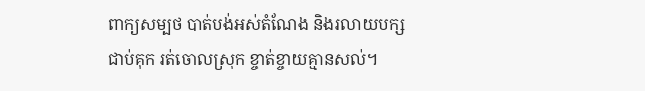ពាក្យសម្បថ បាត់បង់អស់តំណែង និងរលាយបក្សជាប់គុក រត់ចោលស្រុក ខ្ចាត់ខ្ចាយគ្មានសល់។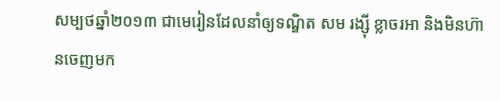សម្បថឆ្នាំ២០១៣ ជាមេរៀនដែលនាំឲ្យទណ្ឌិត សម រង្ស៊ី ខ្លាចរអា និងមិនហ៊ានចេញមក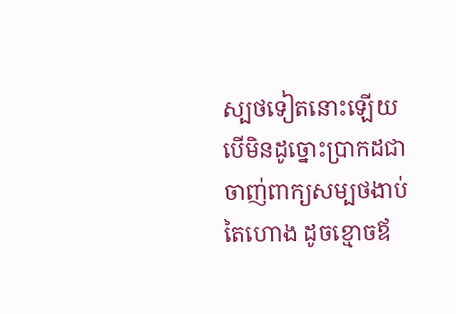ស្បថទៀតនោះឡើយ បើមិនដូច្នោះប្រាកដជាចាញ់ពាក្យសម្បថងាប់តៃហោង ដូចខ្មោចឪ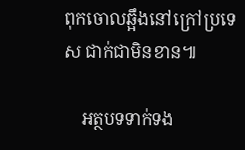ពុកចោលឆ្អឹងនៅក្រៅប្រទេស ជាក់ជាមិនខាន៕

    អត្ថបទទាក់ទង